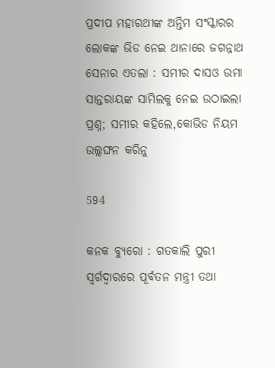ପ୍ରଦୀପ ମହାରଥୀଙ୍କ ଅନ୍ତିମ ସଂସ୍କାରର ଲୋକଙ୍କ ଭିଡ ନେଇ ଥାନାରେ ଜଗନ୍ନାଥ ସେନାର ଏତଲା : ସମୀର ଦାସଓ ଉମା ସାନ୍ତରାୟଙ୍କ ସାମିଲକୁ ନେଇ ଉଠାଇଲା ପ୍ରଶ୍ନ; ସମୀର କହିଲେ,କୋଭିଡ ନିୟମ ଉଲ୍ଲଙ୍ଘନ କରିନୁ

594

କନକ ବ୍ୟୁରୋ : ଗତକାଲି ପୁରୀ ସ୍ୱର୍ଗଦ୍ୱାରରେ ପୂର୍ବତନ ମନ୍ତ୍ରୀ ତଥା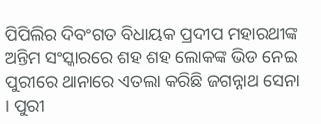ପିପିଲିର ଦିବଂଗତ ବିଧାୟକ ପ୍ରଦୀପ ମହାରଥୀଙ୍କ ଅନ୍ତିମ ସଂସ୍କାରରେ ଶହ ଶହ ଲୋକଙ୍କ ଭିଡ ନେଇ ପୁରୀରେ ଥାନାରେ ଏତଲା କରିଛି ଜଗନ୍ନାଥ ସେନା । ପୁରୀ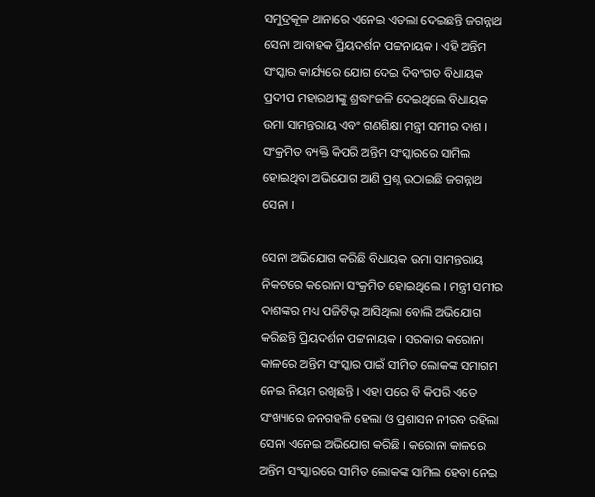ସମୁଦ୍ରକୂଳ ଥାନାରେ ଏନେଇ ଏତଲା ଦେଇଛନ୍ତି ଜଗନ୍ନାଥ ସେନା ଆବାହକ ପ୍ରିୟଦର୍ଶନ ପଟ୍ଟନାୟକ । ଏହି ଅନ୍ତିମ ସଂସ୍କାର କାର୍ଯ୍ୟରେ ଯୋଗ ଦେଇ ଦିବଂଗତ ବିଧାୟକ ପ୍ରଦୀପ ମହାରଥୀଙ୍କୁ ଶ୍ରଦ୍ଧାଂଜଳି ଦେଇଥିଲେ ବିଧାୟକ ଉମା ସାମନ୍ତରାୟ ଏବଂ ଗଣଶିକ୍ଷା ମନ୍ତ୍ରୀ ସମୀର ଦାଶ । ସଂକ୍ରମିତ ବ୍ୟକ୍ତି କିପରି ଅନ୍ତିମ ସଂସ୍କାରରେ ସାମିଲ ହୋଇଥିବା ଅଭିଯୋଗ ଆଣି ପ୍ରଶ୍ନ ଉଠାଇଛି ଜଗନ୍ନାଥ ସେନା ।

ସେନା ଅଭିଯୋଗ କରିଛି ବିଧାୟକ ଉମା ସାମନ୍ତରାୟ ନିକଟରେ କରୋନା ସଂକ୍ରମିତ ହୋଇଥିଲେ । ମନ୍ତ୍ରୀ ସମୀର ଦାଶଙ୍କର ମଧ୍ୟ ପଜିଟିଭ୍ ଆସିଥିଲା ବୋଲି ଅଭିଯୋଗ କରିଛନ୍ତି ପ୍ରିୟଦର୍ଶନ ପଟ୍ଟନାୟକ । ସରକାର କରୋନା କାଳରେ ଅନ୍ତିମ ସଂସ୍କାର ପାଇଁ ସୀମିତ ଲୋକଙ୍କ ସମାଗମ ନେଇ ନିୟମ ରଖିଛନ୍ତି । ଏହା ପରେ ବି କିପରି ଏତେ ସଂଖ୍ୟାରେ ଜନଗହଳି ହେଲା ଓ ପ୍ରଶାସନ ନୀରବ ରହିଲା ସେନା ଏନେଇ ଅଭିଯୋଗ କରିଛି । କରୋନା କାଳରେ ଅନ୍ତିମ ସଂସ୍କାରରେ ସୀମିତ ଲୋକଙ୍କ ସାମିଲ ହେବା ନେଇ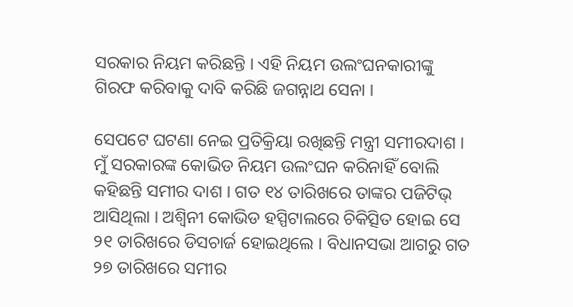ସରକାର ନିୟମ କରିଛନ୍ତି । ଏହି ନିୟମ ଉଲଂଘନକାରୀଙ୍କୁ ଗିରଫ କରିବାକୁ ଦାବି କରିଛି ଜଗନ୍ନାଥ ସେନା ।

ସେପଟେ ଘଟଣା ନେଇ ପ୍ରତିକ୍ରିୟା ରଖିଛନ୍ତି ମନ୍ତ୍ରୀ ସମୀରଦାଶ । ମୁଁ ସରକାରଙ୍କ କୋଭିଡ ନିୟମ ଉଲଂଘନ କରିନାହିଁ ବୋଲି କହିଛନ୍ତି ସମୀର ଦାଶ । ଗତ ୧୪ ତାରିଖରେ ତାଙ୍କର ପଜିଟିଭ୍ ଆସିଥିଲା । ଅଶ୍ୱିନୀ କୋଭିଡ ହସ୍ପିଟାଲରେ ଚିକିତ୍ସିତ ହୋଇ ସେ ୨୧ ତାରିଖରେ ଡିସଚାର୍ଜ ହୋଇଥିଲେ । ବିଧାନସଭା ଆଗରୁ ଗତ ୨୭ ତାରିଖରେ ସମୀର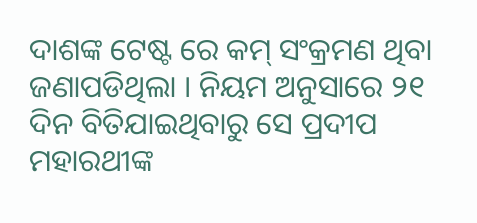ଦାଶଙ୍କ ଟେଷ୍ଟ ରେ କମ୍ ସଂକ୍ରମଣ ଥିବା ଜଣାପଡିଥିଲା । ନିୟମ ଅନୁସାରେ ୨୧ ଦିନ ବିତିଯାଇଥିବାରୁ ସେ ପ୍ରଦୀପ ମହାରଥୀଙ୍କ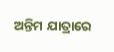ଅନ୍ତିମ ଯାତ୍ରାରେ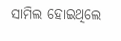ସାମିଲ ହୋଇଥିଲେ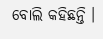ବୋଲି କହିଛନ୍ତି ।